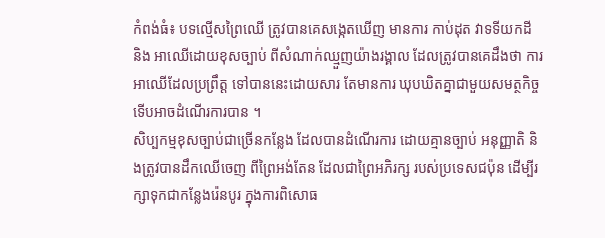កំពង់ធំ៖ បទល្មើសព្រៃឈើ ត្រូវបានគេសង្កេតឃើញ មានការ កាប់ដុត វាទទីយកដី និង អាឈើដោយខុសច្បាប់ ពីសំណាក់ឈ្មួញយ៉ាងរង្គាល ដែលត្រូវបានគេដឹងថា ការអាឈើដែលប្រព្រឹត្ត ទៅបាននេះដោយសារ តែមានការ ឃុបឃិតគ្នាជាមួយសមត្ថកិច្ច ទើបអាចដំណើរការបាន ។
សិប្បកម្មខុសច្បាប់ជាច្រើនកន្លែង ដែលបានដំណើរការ ដោយគ្មានច្បាប់ អនុញ្ញាតិ និងត្រូវបានដឹកឈើចេញ ពីព្រៃអង់តែន ដែលជាព្រៃអភិរក្ស របស់ប្រទេសជប៉ុន ដើម្បីរក្សាទុកជាកន្លែងរ៉េនបូរ ក្នុងការពិសោធ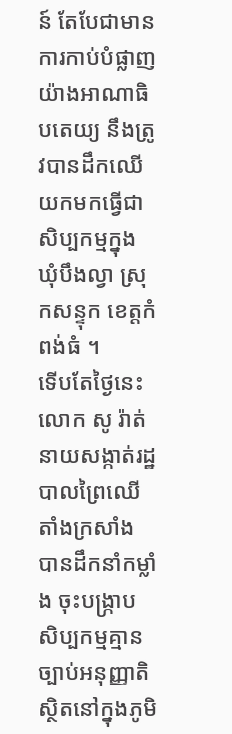ន៍ តែបែជាមានការកាប់បំផ្លាញ យ៉ាងអាណាធិបតេយ្យ នឹងត្រូវបានដឹកឈើ យកមកធ្វើជាសិប្បកម្មក្នុង ឃុំបឹងល្វា ស្រុកសន្ទុក ខេត្តកំពង់ធំ ។
ទើបតែថ្ងៃនេះ លោក សូ រ៉ាត់ នាយសង្កាត់រដ្ឋបាលព្រៃឈើតាំងក្រសាំង បានដឹកនាំកម្លាំង ចុះបង្រ្កាប សិប្បកម្មគ្មានច្បាប់អនុញ្ញាតិ ស្ថិតនៅក្នុងភូមិ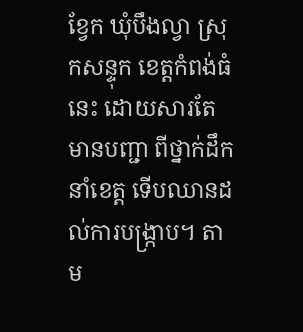ខ្វែក ឃុំបឹងល្វា ស្រុកសន្ទុក ខេត្តកំពង់ធំនេះ ដោយសារតែមានបញ្ជា ពីថ្នាក់ដឹកនាំខេត្ត ទើបឈានដល់ការបង្រ្កាប។ តាម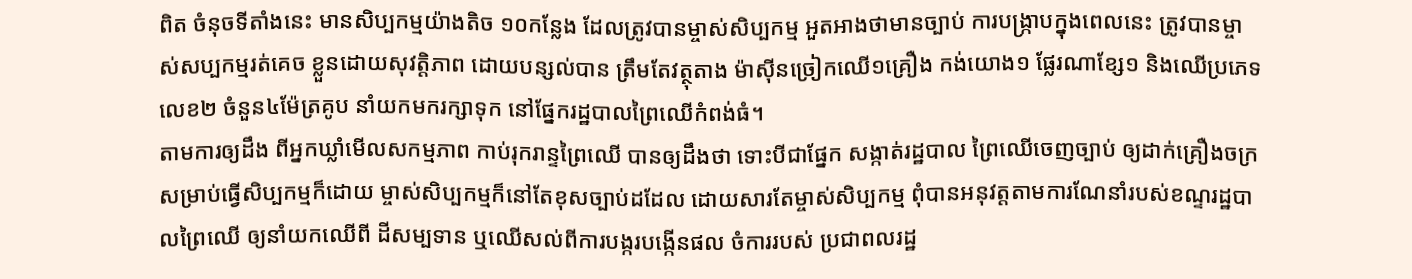ពិត ចំនុចទីតាំងនេះ មានសិប្បកម្មយ៉ាងតិច ១០កន្លែង ដែលត្រូវបានម្ចាស់សិប្បកម្ម អួតអាងថាមានច្បាប់ ការបង្ក្រាបក្នុងពេលនេះ ត្រូវបានម្ចាស់សប្បកម្មរត់គេច ខ្លួនដោយសុវត្តិភាព ដោយបន្សល់បាន ត្រឹមតែវត្ថុតាង ម៉ាស៊ីនច្រៀកឈើ១គ្រឿង កង់យោង១ ផ្លែរណាខ្សែ១ និងឈើប្រភេទលេខ២ ចំនួន៤ម៉ែត្រគូប នាំយកមករក្សាទុក នៅផ្នែករដ្ឋបាលព្រៃឈើកំពង់ធំ។
តាមការឲ្យដឹង ពីអ្នកឃ្លាំមើលសកម្មភាព កាប់រុករាន្ទព្រៃឈើ បានឲ្យដឹងថា ទោះបីជាផ្នែក សង្កាត់រដ្ឋបាល ព្រៃឈើចេញច្បាប់ ឲ្យដាក់គ្រឿងចក្រ សម្រាប់ធ្វើសិប្បកម្មក៏ដោយ ម្ចាស់សិប្បកម្មក៏នៅតែខុសច្បាប់ដដែល ដោយសារតែម្ចាស់សិប្បកម្ម ពុំបានអនុវត្តតាមការណែនាំរបស់ខណ្ទរដ្ឋបាលព្រៃឈើ ឲ្យនាំយកឈើពី ដីសម្បទាន ឬឈើសល់ពីការបង្ករបង្កើនផល ចំការរបស់ ប្រជាពលរដ្ឋ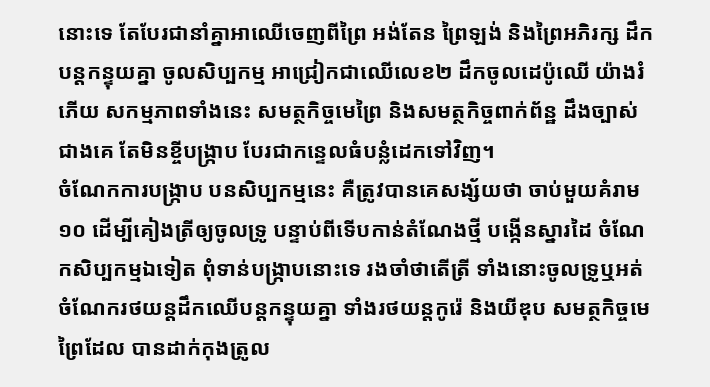នោះទេ តែបែរជានាំគ្នាអាឈើចេញពីព្រៃ អង់តែន ព្រៃឡង់ និងព្រៃអភិរក្ស ដឹកបន្តកន្ទុយគ្នា ចូលសិប្បកម្ម អាជ្រៀកជាឈើលេខ២ ដឹកចូលដេប៉ូឈើ យ៉ាងរំភើយ សកម្មភាពទាំងនេះ សមត្ថកិច្ចមេព្រៃ និងសមត្ថកិច្ចពាក់ព័ន្ឋ ដឹងច្បាស់ជាងគេ តែមិនខ្ចីបង្រ្កាប បែរជាកន្ទេលធំបន្លំដេកទៅវិញ។
ចំណែកការបង្រ្កាប បនសិប្បកម្មនេះ គឺត្រូវបានគេសង្ស័យថា ចាប់មួយគំរាម១០ ដើម្បីគៀងត្រីឲ្យចូលទ្រូ បន្ទាប់ពីទើបកាន់តំណែងថ្មី បង្កើនស្នារដៃ ចំណែកសិប្បកម្មឯទៀត ពុំទាន់បង្រ្កាបនោះទេ រងចាំថាតើត្រី ទាំងនោះចូលទ្រូឬអត់ ចំណែករថយន្តដឹកឈើបន្តកន្ទុយគ្នា ទាំងរថយន្តកូរ៉េ និងយីឌុប សមត្ថកិច្ចមេព្រៃដែល បានដាក់កុងត្រូល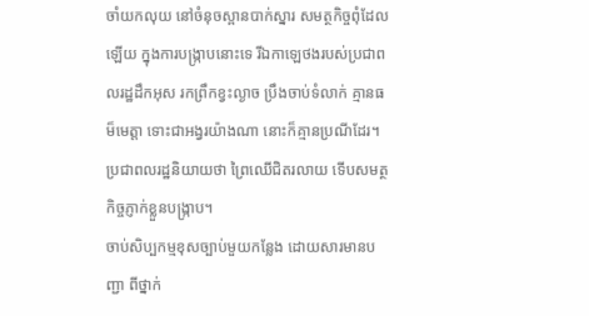ចាំយកលុយ នៅចំនុចស្ពានបាក់ស្នារ សមត្ថកិច្ចពុំដែលឡើយ ក្នុងការបង្រ្កាបនោះទេ រីឯកាឡេថងរបស់ប្រជាពលរដ្ឋដឹកអុស រកព្រឹកខ្វះល្ងាច ប្រឹងចាប់ទំលាក់ គ្មានធម៏មេត្តា ទោះជាអង្វរយ៉ាងណា នោះក៏គ្មានប្រណីដែរ។
ប្រជាពលរដ្ឋនិយាយថា ព្រៃឈើជិតរលាយ ទើបសមត្ថកិច្ចភ្ញាក់ខ្លួនបង្រ្កាប។
ចាប់សិប្បកម្មខុសច្បាប់មួយកន្លែង ដោយសារមានបញ្ជា ពីថ្នាក់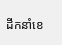ដីកនាំខេ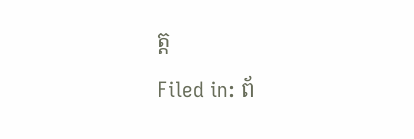ត្ត
Filed in: ព័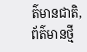ត៌មានជាតិ, ព័ត៌មានថ្មី